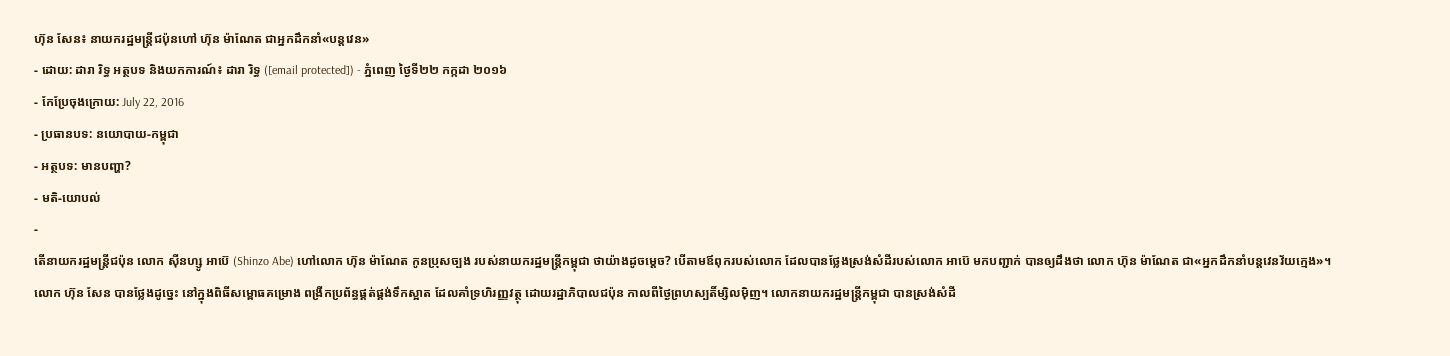ហ៊ុន សែន៖ នាយករដ្ឋមន្ត្រីជប៉ុនហៅ ហ៊ុន ម៉ាណែត ជាអ្នកដឹកនាំ«បន្តវេន»
- ដោយ: ដារា រិទ្ធ អត្ថបទ និងយកការណ៍៖ ដារា រិទ្ធ ([email protected]) - ភ្នំពេញ ថ្ងៃទី២២ កក្កដា ២០១៦
- កែប្រែចុងក្រោយ: July 22, 2016
- ប្រធានបទ: នយោបាយ-កម្ពុជា
- អត្ថបទ: មានបញ្ហា?
- មតិ-យោបល់
-
តើនាយករដ្ឋមន្ត្រីជប៉ុន លោក ស៊ីនហ្សូ អាប៊េ (Shinzo Abe) ហៅលោក ហ៊ុន ម៉ាណែត កូនប្រុសច្បង របស់នាយករដ្ឋមន្ត្រីកម្ពុជា ថាយ៉ាងដូចម្ដេច? បើតាមឪពុករបស់លោក ដែលបានថ្លែងស្រង់សំដីរបស់លោក អាប៊េ មកបញ្ជាក់ បានឲ្យដឹងថា លោក ហ៊ុន ម៉ាណែត ជា«អ្នកដឹកនាំបន្តវេនវ័យក្មេង»។
លោក ហ៊ុន សែន បានថ្លែងដូច្នេះ នៅក្នុងពិធីសម្ពោធគម្រោង ពង្រីកប្រព័ន្ធផ្គត់ផ្គង់ទឹកស្អាត ដែលគាំទ្រហិរញ្ញវត្ថុ ដោយរដ្ឋាភិបាលជប៉ុន កាលពីថ្ងៃព្រហស្បតិ៍ម្សិលម៉ិញ។ លោកនាយករដ្ឋមន្ត្រីកម្ពុជា បានស្រង់សំដី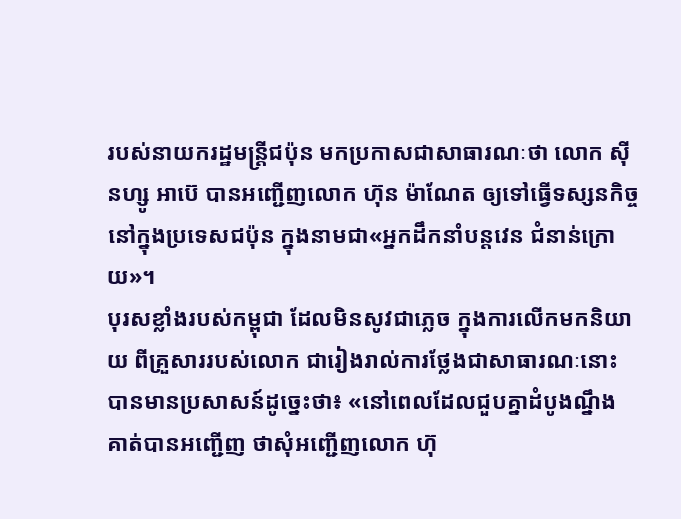របស់នាយករដ្ឋមន្ត្រីជប៉ុន មកប្រកាសជាសាធារណៈថា លោក ស៊ីនហ្សូ អាប៊េ បានអញ្ជើញលោក ហ៊ុន ម៉ាណែត ឲ្យទៅធ្វើទស្សនកិច្ចនៅក្នុងប្រទេសជប៉ុន ក្នុងនាមជា«អ្នកដឹកនាំបន្តវេន ជំនាន់ក្រោយ»។
បុរសខ្លាំងរបស់កម្ពុជា ដែលមិនសូវជាភ្លេច ក្នុងការលើកមកនិយាយ ពីគ្រួសាររបស់លោក ជារៀងរាល់ការថ្លែងជាសាធារណៈនោះ បានមានប្រសាសន៍ដូច្នេះថា៖ «នៅពេលដែលជួបគ្នាដំបូងណ្នឹង គាត់បានអញ្ជើញ ថាសុំអញ្ជើញលោក ហ៊ុ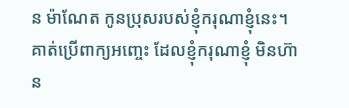ន ម៉ាណែត កូនប្រុសរបស់ខ្ញុំករុណាខ្ញុំនេះ។ គាត់ប្រើពាក្យអញ្ចេះ ដែលខ្ញុំករុណាខ្ញុំ មិនហ៊ាន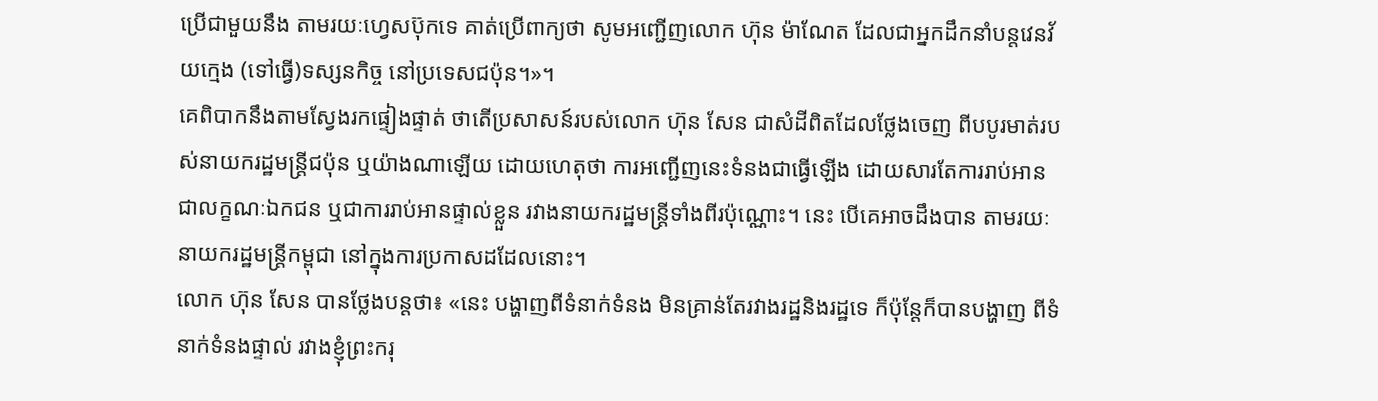ប្រើជាមួយនឹង តាមរយៈហ្វេសប៊ុកទេ គាត់ប្រើពាក្យថា សូមអញ្ជើញលោក ហ៊ុន ម៉ាណែត ដែលជាអ្នកដឹកនាំបន្តវេនវ័យក្មេង (ទៅធ្វើ)ទស្សនកិច្ច នៅប្រទេសជប៉ុន។»។
គេពិបាកនឹងតាមស្វែងរកផ្ទៀងផ្ទាត់ ថាតើប្រសាសន៍របស់លោក ហ៊ុន សែន ជាសំដីពិតដែលថ្លែងចេញ ពីបបូរមាត់របស់នាយករដ្ឋមន្ត្រីជប៉ុន ឬយ៉ាងណាឡើយ ដោយហេតុថា ការអញ្ជើញនេះទំនងជាធ្វើឡើង ដោយសារតែការរាប់អាន ជាលក្ខណៈឯកជន ឬជាការរាប់អានផ្ទាល់ខ្លួន រវាងនាយករដ្ឋមន្ត្រីទាំងពីរប៉ុណ្ណោះ។ នេះ បើគេអាចដឹងបាន តាមរយៈនាយករដ្ឋមន្ត្រីកម្ពុជា នៅក្នុងការប្រកាសដដែលនោះ។
លោក ហ៊ុន សែន បានថ្លែងបន្តថា៖ «នេះ បង្ហាញពីទំនាក់ទំនង មិនគ្រាន់តែរវាងរដ្ឋនិងរដ្ឋទេ ក៏ប៉ុន្តែក៏បានបង្ហាញ ពីទំនាក់ទំនងផ្ទាល់ រវាងខ្ញុំព្រះករុ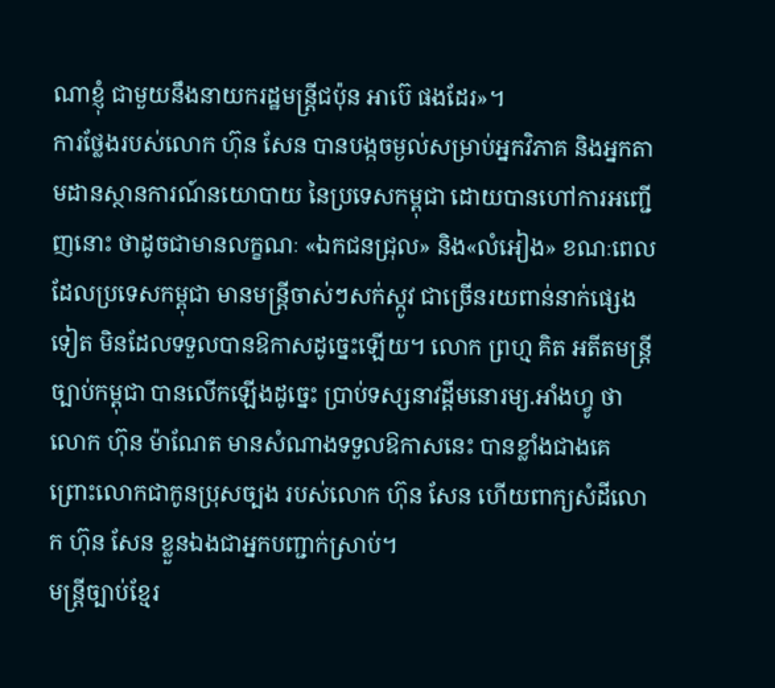ណាខ្ញុំ ជាមួយនឹងនាយករដ្ឋមន្ត្រីជប៉ុន អាប៊េ ផងដែរ»។
ការថ្លែងរបស់លោក ហ៊ុន សែន បានបង្កចម្ងល់សម្រាប់អ្នកវិភាគ និងអ្នកតាមដានស្ថានការណ៍នយោបាយ នៃប្រទេសកម្ពុជា ដោយបានហៅការអញ្ជើញនោះ ថាដូចជាមានលក្ខណៈ «ឯកជនជ្រុល» និង«លំអៀង» ខណៈពេលដែលប្រទេសកម្ពុជា មានមន្ត្រីចាស់ៗសក់ស្កូវ ជាច្រើនរយពាន់នាក់ផ្សេងទៀត មិនដែលទទួលបានឱកាសដូច្នេះឡើយ។ លោក ព្រហ្ម គិត អតីតមន្ត្រីច្បាប់កម្ពុជា បានលើកឡើងដូច្នេះ ប្រាប់ទស្សនាវដ្ដីមនោរម្យ.អាំងហ្វូ ថា លោក ហ៊ុន ម៉ាណែត មានសំណាងទទួលឱកាសនេះ បានខ្លាំងជាងគេ ព្រោះលោកជាកូនប្រុសច្បង របស់លោក ហ៊ុន សែន ហើយពាក្យសំដីលោក ហ៊ុន សែន ខ្លួនឯងជាអ្នកបញ្ជាក់ស្រាប់។
មន្ត្រីច្បាប់ខ្មែរ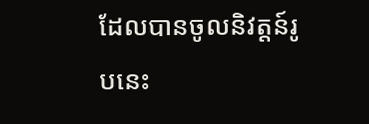ដែលបានចូលនិវត្តន៍រូបនេះ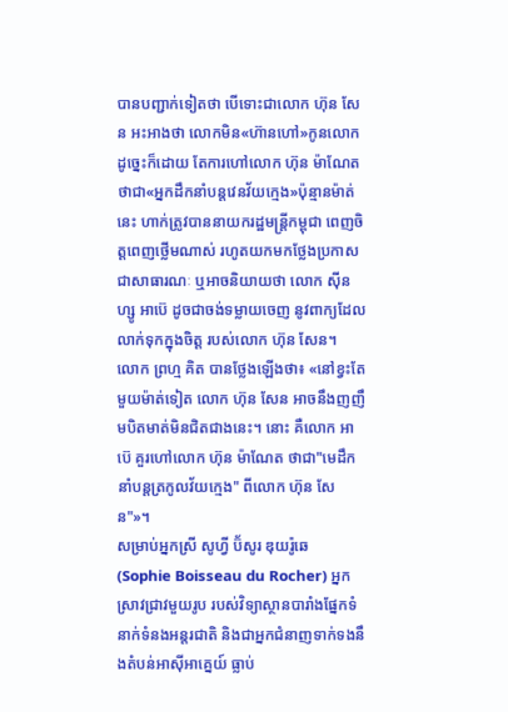បានបញ្ជាក់ទៀតថា បើទោះជាលោក ហ៊ុន សែន អះអាងថា លោកមិន«ហ៊ានហៅ»កូនលោកដូច្នេះក៏ដោយ តែការហៅលោក ហ៊ុន ម៉ាណែត ថាជា«អ្នកដឹកនាំបន្តវេនវ័យក្មេង»ប៉ុន្មានម៉ាត់នេះ ហាក់ត្រូវបាននាយករដ្ឋមន្ត្រីកម្ពុជា ពេញចិត្តពេញថ្លើមណាស់ រហូតយកមកថ្លែងប្រកាស ជាសាធារណៈ ឬអាចនិយាយថា លោក ស៊ីនហ្សូ អាប៊េ ដូចជាចង់ទម្លាយចេញ នូវពាក្យដែលលាក់ទុកក្នុងចិត្ត របស់លោក ហ៊ុន សែន។
លោក ព្រហ្ម គិត បានថ្លែងឡើងថា៖ «នៅខ្វះតែមួយម៉ាត់ទៀត លោក ហ៊ុន សែន អាចនឹងញញឹមបិតមាត់មិនជិតជាងនេះ។ នោះ គឺលោក អាប៊េ គួរហៅលោក ហ៊ុន ម៉ាណែត ថាជា"មេដឹកនាំបន្តត្រកូលវ័យក្មេង" ពីលោក ហ៊ុន សែន"»។
សម្រាប់អ្នកស្រី សូហ្វី ប៊័សូរ ឌុយរ៉ូឆេ (Sophie Boisseau du Rocher) អ្នកស្រាវជ្រាវមួយរូប របស់វិទ្យាស្ថានបារាំងផ្នែកទំនាក់ទំនងអន្តរជាតិ និងជាអ្នកជំនាញទាក់ទងនឹងតំបន់អាស៊ីអាគ្នេយ៍ ធ្លាប់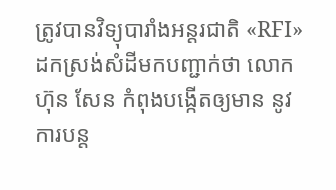ត្រូវបានវិទ្យុបារាំងអន្តរជាតិ «RFI» ដកស្រង់សំដីមកបញ្ជាក់ថា លោក ហ៊ុន សែន កំពុងបង្កើតឲ្យមាន នូវការបន្ត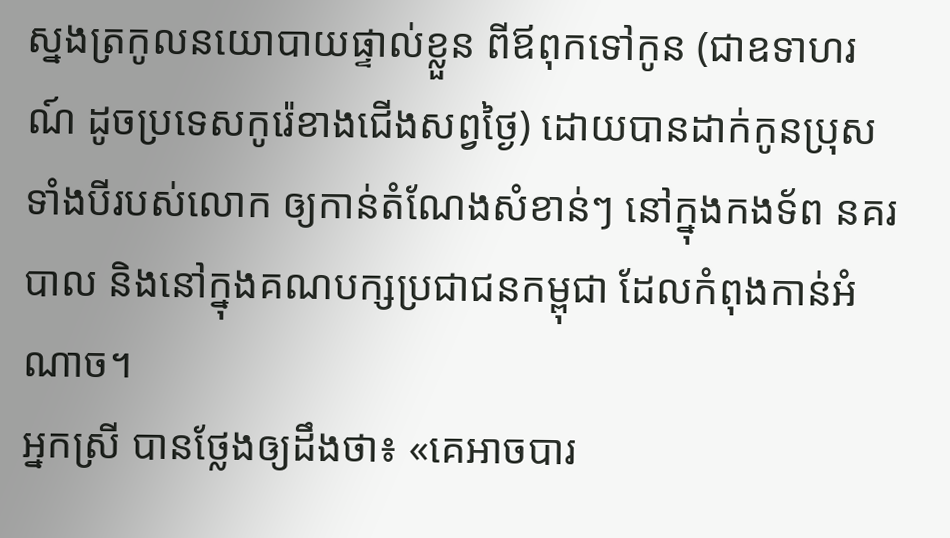ស្នងត្រកូលនយោបាយផ្ទាល់ខ្លួន ពីឪពុកទៅកូន (ជាឧទាហរណ៍ ដូចប្រទេសកូរ៉េខាងជើងសព្វថ្ងៃ) ដោយបានដាក់កូនប្រុសទាំងបីរបស់លោក ឲ្យកាន់តំណែងសំខាន់ៗ នៅក្នុងកងទ័ព នគរបាល និងនៅក្នុងគណបក្សប្រជាជនកម្ពុជា ដែលកំពុងកាន់អំណាច។
អ្នកស្រី បានថ្លែងឲ្យដឹងថា៖ «គេអាចបារ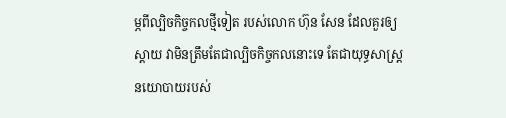ម្ភពីល្បិចកិច្ចកលថ្មីទៀត របស់លោក ហ៊ុន សែន ដែលគួរឲ្យស្ដាយ វាមិនត្រឹមតែជាល្បិចកិច្ចកលនោះទេ តែជាយុទ្ធសាស្ត្រនយោបាយរបស់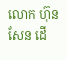លោក ហ៊ុន សែន ដើ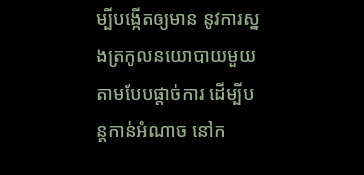ម្បីបង្កើតឲ្យមាន នូវការស្នងត្រកូលនយោបាយមួយ តាមបែបផ្ដាច់ការ ដើម្បីបន្តកាន់អំណាច នៅក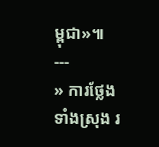ម្ពុជា»៕
---
» ការថ្លែងទាំងស្រុង រ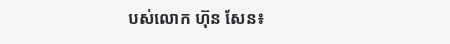បស់លោក ហ៊ុន សែន៖